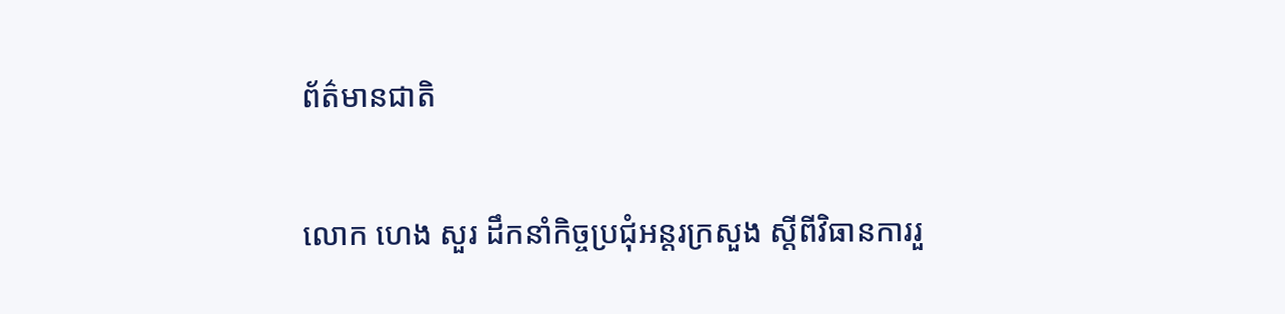ព័ត៌មានជាតិ

លោក ហេង សួរ ដឹកនាំកិច្ចប្រជុំអន្តរក្រសួង ស្តីពីវិធានការរួ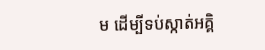ម ដើម្បីទប់ស្កាត់អគ្គិ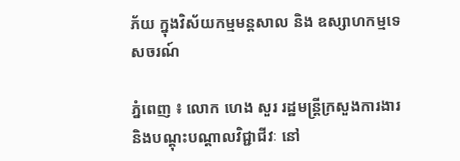ភ័យ ក្នុងវិស័យកម្មមន្តសាល និង ឧស្សាហកម្មទេសចរណ៍

ភ្នំពេញ ៖ លោក ហេង សួរ រដ្ឋមន្ត្រីក្រសួងការងារ និងបណ្តុះបណ្តាលវិជ្ជាជីវៈ នៅ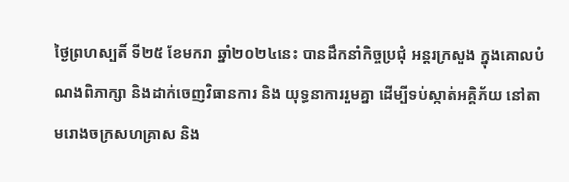ថ្ងៃព្រហស្បតិ៍ ទី២៥ ខែមករា ឆ្នាំ២០២៤នេះ បានដឹកនាំកិច្ចប្រជុំ អន្តរក្រសួង ក្នុងគោលបំណងពិភាក្សា និងដាក់ចេញវិធានការ និង យុទ្ធនាការរួមគ្នា ដើម្បីទប់ស្កាត់អគ្គិភ័យ នៅតាមរោងចក្រសហគ្រាស និង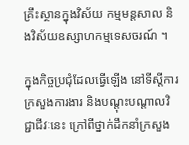គ្រឹះស្ថានក្នុងវិស័យ កម្មមន្តសាល និងវិស័យឧស្សាហកម្មទេសចរណ៍ ។

ក្នុងកិច្ចប្រជុំដែលធ្វើឡើង នៅទីស្តីការក្រសួងការងារ និងបណ្តុះបណ្តាលវិជ្ជាជីវៈនេះ ក្រៅពីថ្នាក់ដឹកនាំក្រសួង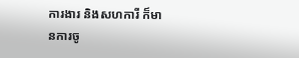ការងារ និងសហការី ក៏មានការចូ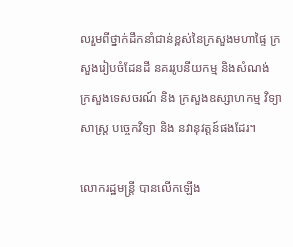លរួមពីថ្នាក់ដឹកនាំជាន់ខ្ពស់នៃក្រសួងមហាផ្ទៃ ក្រសួងរៀបចំដែនដី នគររូបនីយកម្ម និងសំណង់ ក្រសួងទេសចរណ៍ និង ក្រសួងឧស្សាហកម្ម វិទ្យាសាស្ត្រ បច្ចេកវិទ្យា និង នវានុវត្តន៍ផងដែរ។

លោករដ្ឋមន្ត្រី បានលើកឡើង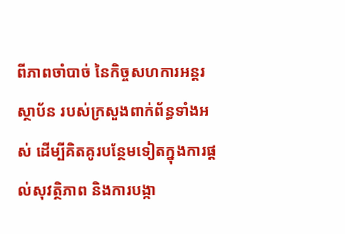ពីភាពចាំបាច់ នៃកិច្ចសហការអន្តរស្ថាប័ន របស់ក្រសួងពាក់ព័ន្ធទាំងអស់ ដើម្បីគិតគូរបន្ថែមទៀតក្នុងការផ្តល់សុវត្ថិភាព និងការបង្កា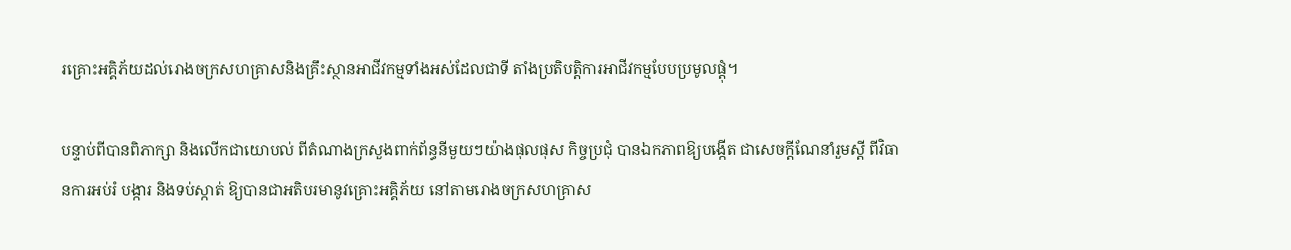រគ្រោះអគ្គិភ័យដល់រោងចក្រសហគ្រាសនិងគ្រឹះស្ថានអាជីវកម្មទាំងអស់ដែលជាទី តាំងប្រតិបត្តិការអាជីវកម្មបែបប្រមូលផ្តុំ។

បន្ទាប់ពីបានពិភាក្សា និងលើកជាយោបល់ ពីតំណាងក្រសួងពាក់ព័ន្ធនីមួយៗយ៉ាងផុលផុស កិច្ចប្រជុំ បានឯកភាពឱ្យបង្កើត ជាសេចក្តីណែនាំរួមស្តី ពីវិធានការអប់រំ បង្ការ និងទប់ស្កាត់ ឱ្យបានជាអតិបរមានូវគ្រោះអគ្គិភ័យ នៅតាមរោងចក្រសហគ្រាស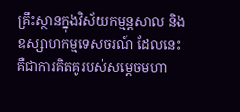គ្រឹះស្ថានក្នុងវិស័យកម្មន្តសាល និងឧស្សាហកម្មទេសចរណ៍ ដែលនេះគឺជាការគិតគូរបស់សម្តេចមហា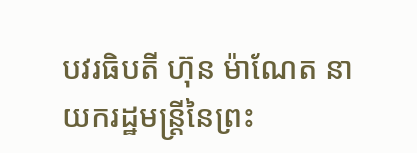បវរធិបតី ហ៊ុន ម៉ាណែត នាយករដ្ឋមន្ត្រីនៃព្រះ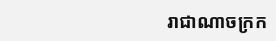រាជាណាចក្រក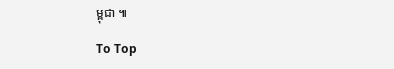ម្ពុជា ៕

To Top